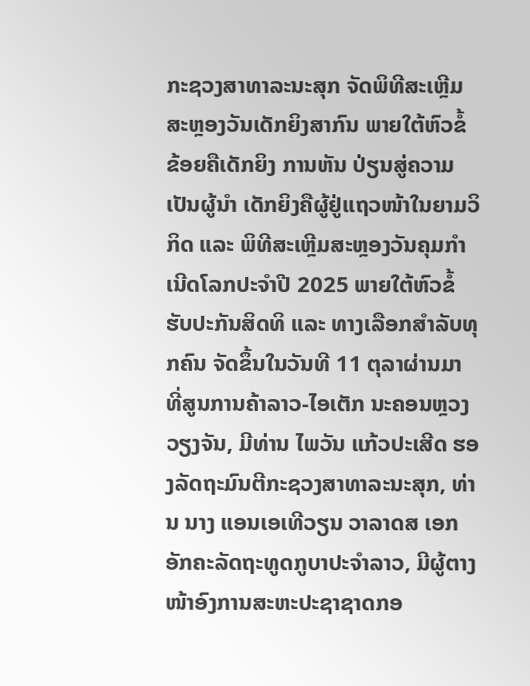ກະຊວງສາທາລະນະສຸກ ຈັດພິທີສະເຫຼີມສະຫຼອງວັນເດັກຍິງສາກົນ ພາຍໃຕ້ຫົວຂໍ້ ຂ້ອຍຄືເດັກຍິງ ການຫັນ ປ່ຽນສູ່ຄວາມເປັນຜູ້ນໍາ ເດັກຍິງຄືຜູ້ຢູ່ແຖວໜ້າໃນຍາມວິກິດ ແລະ ພິທີສະເຫຼີມສະຫຼອງວັນຄຸມກໍາເນີດໂລກປະຈຳປີ 2025 ພາຍໃຕ້ຫົວຂໍ້ ຮັບປະກັນສິດທິ ແລະ ທາງເລືອກສຳລັບທຸກຄົນ ຈັດຂຶ້ນໃນວັນທີ 11 ຕຸລາຜ່ານມາ ທີ່ສູນການຄ້າລາວ-ໄອເຕັກ ນະຄອນຫຼວງວຽງຈັນ, ມີທ່ານ ໄພວັນ ແກ້ວປະເສີດ ຮອງລັດຖະມົນຕີກະຊວງສາທາລະນະສຸກ, ທ່ານ ນາງ ແອນເອເທີວຽນ ວາລາດສ ເອກອັກຄະລັດຖະທູດກູບາປະຈຳລາວ, ມີຜູ້ຕາງໜ້າອົງການສະຫະປະຊາຊາດກອ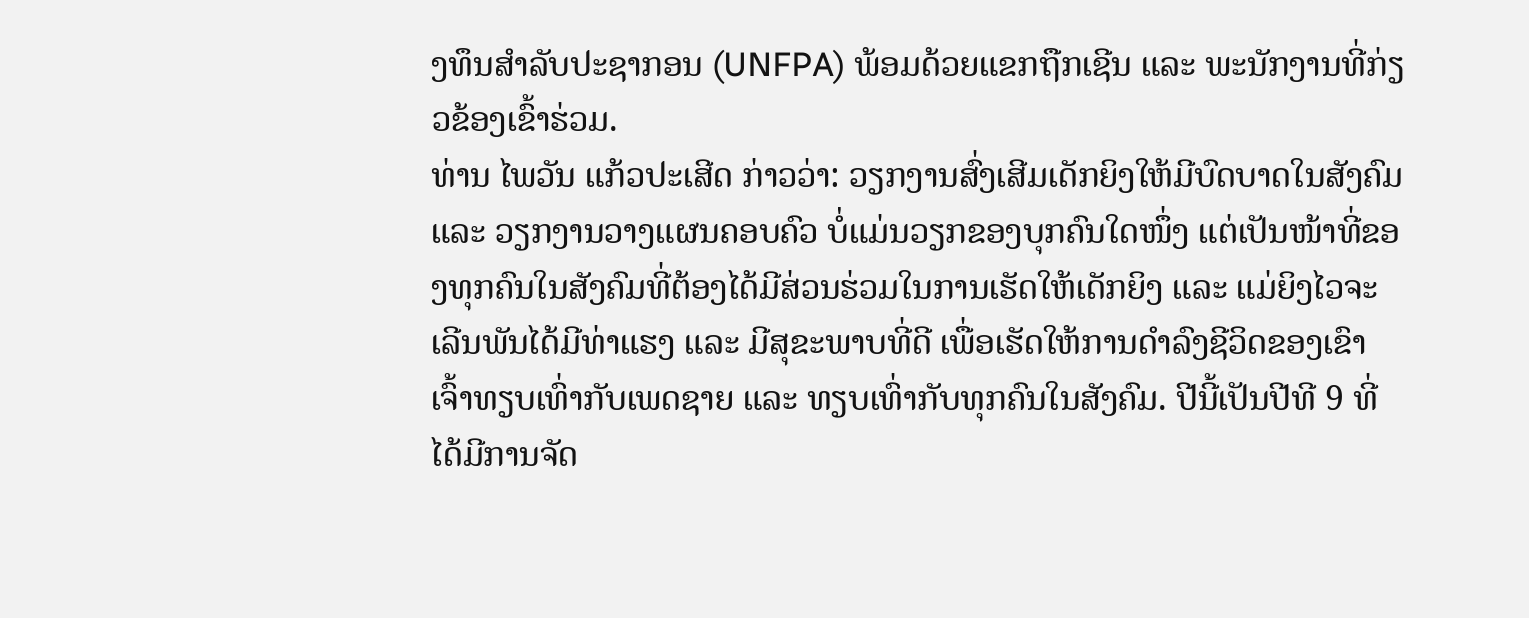ງທຶນສຳລັບປະຊາກອນ (UNFPA) ພ້ອມດ້ວຍແຂກຖືກເຊີນ ແລະ ພະນັກງານທີ່ກ່ຽວຂ້ອງເຂົ້າຮ່ວມ.
ທ່ານ ໄພວັນ ແກ້ວປະເສີດ ກ່າວວ່າ: ວຽກງານສົ່ງເສີມເດັກຍິງໃຫ້ມີບົດບາດໃນສັງຄົມ ແລະ ວຽກງານວາງແຜນຄອບຄົວ ບໍ່ແມ່ນວຽກຂອງບຸກຄົນໃດໜຶ່ງ ແຕ່ເປັນໜ້າທີ່ຂອງທຸກຄົນໃນສັງຄົມທີ່ຕ້ອງໄດ້ມີສ່ວນຮ່ວມໃນການເຮັດໃຫ້ເດັກຍິງ ແລະ ແມ່ຍິງໄວຈະເລີນພັນໄດ້ມີທ່າແຮງ ແລະ ມີສຸຂະພາບທີ່ດີ ເພື່ອເຮັດໃຫ້ການດຳລົງຊີວິດຂອງເຂົາເຈົ້າທຽບເທົ່າກັບເພດຊາຍ ແລະ ທຽບເທົ່າກັບທຸກຄົນໃນສັງຄົມ. ປີນີ້ເປັນປີທີ 9 ທີ່ໄດ້ມີການຈັດ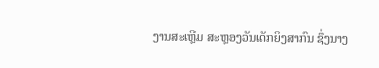ງານສະເຫຼີມ ສະຫຼອງວັນເດັກຍິງສາກົນ ຊຶ່ງນາງ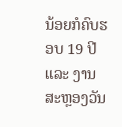ນ້ອຍກໍຄົບຮອບ 19 ປີ ແລະ ງານສະຫຼອງວັນ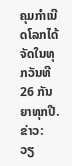ຄຸມກຳເນີດໂລກໄດ້ຈັດໃນທຸກວັນທີ 26 ກັນຍາທຸກປີ.
ຂ່າວ: ວຽ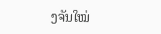ງຈັນໃໝ່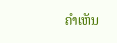ຄໍາເຫັນ